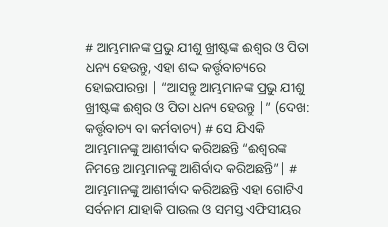# ଆମ୍ଭମାନଙ୍କ ପ୍ରଭୁ ଯୀଶୁ ଖ୍ରୀଷ୍ଟଙ୍କ ଈଶ୍ୱର ଓ ପିତା ଧନ୍ୟ ହେଉନ୍ତୁ, ଏହା ଶଦ୍ଦ କର୍ତ୍ତୃବାଚ୍ୟରେ ହୋଇପାରନ୍ତା | “ଆସନ୍ତୁ ଆମ୍ଭମାନଙ୍କ ପ୍ରଭୁ ଯୀଶୁ ଖ୍ରୀଷ୍ଟଙ୍କ ଈଶ୍ୱର ଓ ପିତା ଧନ୍ୟ ହେଉନ୍ତୁ |” (ଦେଖ: କର୍ତ୍ତୃବାଚ୍ୟ ବା କର୍ମବାଚ୍ୟ) # ସେ ଯିଏକି ଆମ୍ଭମାନଙ୍କୁ ଆଶୀର୍ବାଦ କରିଅଛନ୍ତି “ଈଶ୍ୱରଙ୍କ ନିମନ୍ତେ ଆମ୍ଭମାନଙ୍କୁ ଆଶିର୍ବାଦ କରିଅଛନ୍ତି”| # ଆମ୍ଭମାନଙ୍କୁ ଆଶୀର୍ବାଦ କରିଅଛନ୍ତି ଏହା ଗୋଟିଏ ସର୍ବନାମ ଯାହାକି ପାଉଲ ଓ ସମସ୍ତ ଏଫିସୀୟର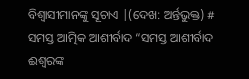ବିଶ୍ୱାସୀମାନଙ୍କୁ ସୂଚାଏ |(ଦେଖ: ଅର୍ନ୍ତଭୁକ୍ତ) # ସମସ୍ତ ଆତ୍ମିକ ଆଶୀର୍ବାଦ “ସମସ୍ତ ଆଶୀର୍ବାଦ ଈଶ୍ୱରଙ୍କ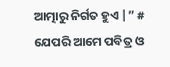ଆତ୍ମାରୁ ନିର୍ଗତ ହୁଏ |” # ଯେପରି ଆମେ ପବିତ୍ର ଓ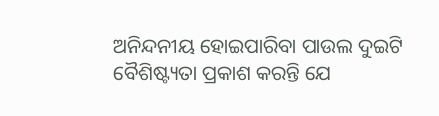ଅନିନ୍ଦନୀୟ ହୋଇପାରିବା ପାଉଲ ଦୁଇଟି ବୈଶିଷ୍ଟ୍ୟତା ପ୍ରକାଶ କରନ୍ତି ଯେ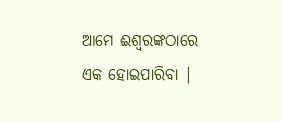ଆମେ ଈଶ୍ୱରଙ୍କଠାରେ ଏକ ହୋଇପାରିବା |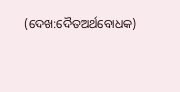(ଦେଖ:ଦୈତଅର୍ଥବୋଧକ)